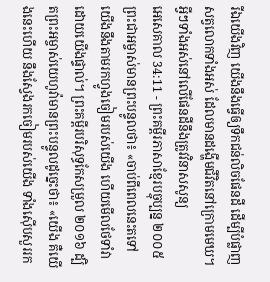រីឯយើងវិញ យើងនឹងធ្វើឲ្យទឹកជន់លិចផែនដី ដើម្បីបំផ្លាញសត្វលោកទាំងអស់ ដែលមានដង្ហើមជីវិតនៅក្រោមមេឃ។ អ្វីៗទាំងអស់នៅលើផែនដីនឹងត្រូវវិនាសសូន្យ
អេសេគាល 34:11 - ព្រះគម្ពីរភាសាខ្មែរបច្ចុប្បន្ន ២០០៥ ព្រះជាអម្ចាស់មានព្រះបន្ទូលថា៖ «ចាប់ពីពេលនេះតទៅ យើងនឹងតាមរកហ្វូងចៀមរបស់យើង ហើយមើលថែទាំវាដោយយើងផ្ទាល់។ ព្រះគម្ពីរបរិសុទ្ធកែសម្រួល ២០១៦ ដ្បិតព្រះអម្ចាស់យេហូវ៉ាមានព្រះបន្ទូលដូច្នេះថា៖ «យើង គឺយើងនេះហើយ នឹងស្វែងរកចៀមរបស់យើង ទាំងស៊ើបសួររក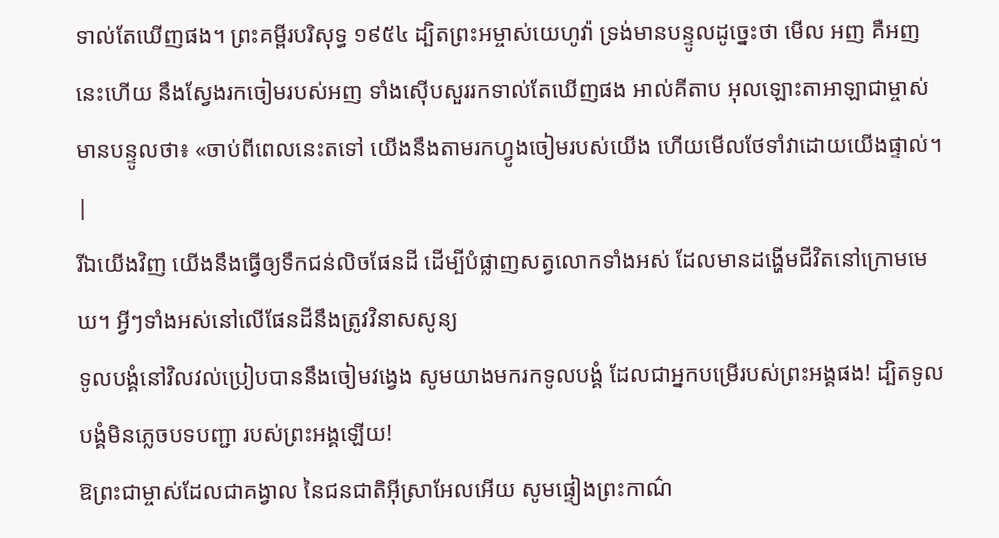ទាល់តែឃើញផង។ ព្រះគម្ពីរបរិសុទ្ធ ១៩៥៤ ដ្បិតព្រះអម្ចាស់យេហូវ៉ា ទ្រង់មានបន្ទូលដូច្នេះថា មើល អញ គឺអញនេះហើយ នឹងស្វែងរកចៀមរបស់អញ ទាំងស៊ើបសួររកទាល់តែឃើញផង អាល់គីតាប អុលឡោះតាអាឡាជាម្ចាស់មានបន្ទូលថា៖ «ចាប់ពីពេលនេះតទៅ យើងនឹងតាមរកហ្វូងចៀមរបស់យើង ហើយមើលថែទាំវាដោយយើងផ្ទាល់។ |
រីឯយើងវិញ យើងនឹងធ្វើឲ្យទឹកជន់លិចផែនដី ដើម្បីបំផ្លាញសត្វលោកទាំងអស់ ដែលមានដង្ហើមជីវិតនៅក្រោមមេឃ។ អ្វីៗទាំងអស់នៅលើផែនដីនឹងត្រូវវិនាសសូន្យ
ទូលបង្គំនៅវិលវល់ប្រៀបបាននឹងចៀមវង្វេង សូមយាងមករកទូលបង្គំ ដែលជាអ្នកបម្រើរបស់ព្រះអង្គផង! ដ្បិតទូលបង្គំមិនភ្លេចបទបញ្ជា របស់ព្រះអង្គឡើយ!
ឱព្រះជាម្ចាស់ដែលជាគង្វាល នៃជនជាតិអ៊ីស្រាអែលអើយ សូមផ្ទៀងព្រះកាណ៌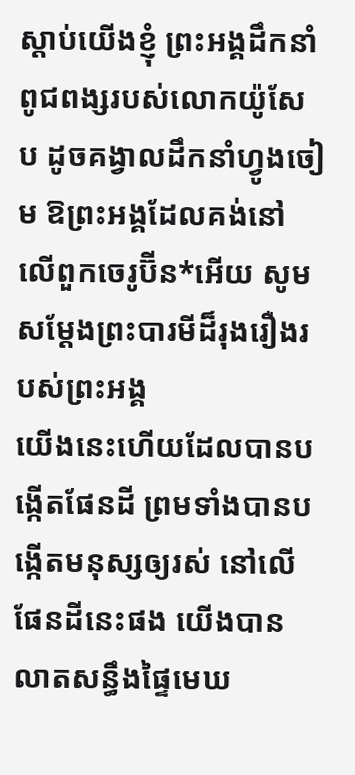ស្ដាប់យើងខ្ញុំ ព្រះអង្គដឹកនាំពូជពង្សរបស់លោកយ៉ូសែប ដូចគង្វាលដឹកនាំហ្វូងចៀម ឱព្រះអង្គដែលគង់នៅលើពួកចេរូប៊ីន*អើយ សូមសម្តែងព្រះបារមីដ៏រុងរឿងរបស់ព្រះអង្គ
យើងនេះហើយដែលបានបង្កើតផែនដី ព្រមទាំងបានបង្កើតមនុស្សឲ្យរស់ នៅលើផែនដីនេះផង យើងបានលាតសន្ធឹងផ្ទៃមេឃ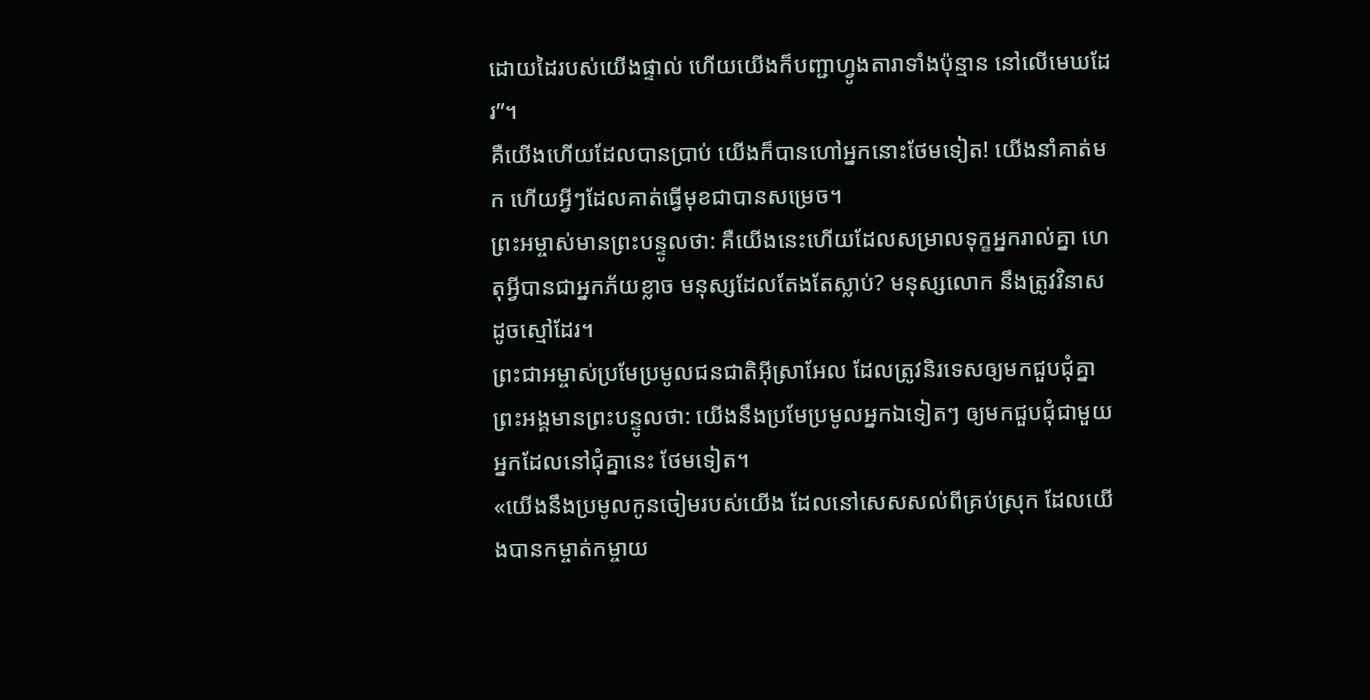ដោយដៃរបស់យើងផ្ទាល់ ហើយយើងក៏បញ្ជាហ្វូងតារាទាំងប៉ុន្មាន នៅលើមេឃដែរ”។
គឺយើងហើយដែលបានប្រាប់ យើងក៏បានហៅអ្នកនោះថែមទៀត! យើងនាំគាត់មក ហើយអ្វីៗដែលគាត់ធ្វើមុខជាបានសម្រេច។
ព្រះអម្ចាស់មានព្រះបន្ទូលថា: គឺយើងនេះហើយដែលសម្រាលទុក្ខអ្នករាល់គ្នា ហេតុអ្វីបានជាអ្នកភ័យខ្លាច មនុស្សដែលតែងតែស្លាប់? មនុស្សលោក នឹងត្រូវវិនាសដូចស្មៅដែរ។
ព្រះជាអម្ចាស់ប្រមែប្រមូលជនជាតិអ៊ីស្រាអែល ដែលត្រូវនិរទេសឲ្យមកជួបជុំគ្នា ព្រះអង្គមានព្រះបន្ទូលថា: យើងនឹងប្រមែប្រមូលអ្នកឯទៀតៗ ឲ្យមកជួបជុំជាមួយអ្នកដែលនៅជុំគ្នានេះ ថែមទៀត។
«យើងនឹងប្រមូលកូនចៀមរបស់យើង ដែលនៅសេសសល់ពីគ្រប់ស្រុក ដែលយើងបានកម្ចាត់កម្ចាយ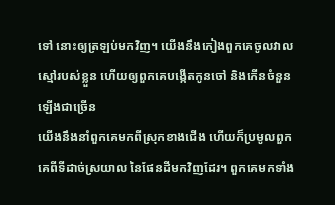ទៅ នោះឲ្យត្រឡប់មកវិញ។ យើងនឹងកៀងពួកគេចូលវាលស្មៅរបស់ខ្លួន ហើយឲ្យពួកគេបង្កើតកូនចៅ និងកើនចំនួនឡើងជាច្រើន
យើងនឹងនាំពួកគេមកពីស្រុកខាងជើង ហើយក៏ប្រមូលពួកគេពីទីដាច់ស្រយាល នៃផែនដីមកវិញដែរ។ ពួកគេមកទាំង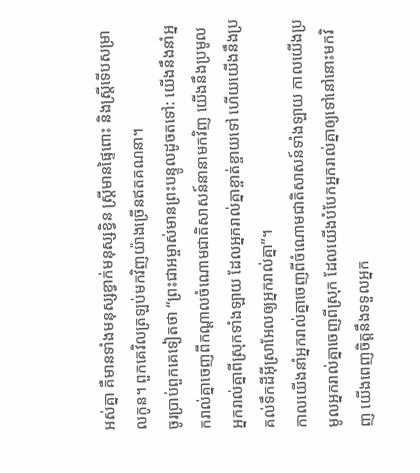អស់គ្នា គឺមានទាំងមនុស្សខ្វាក់មនុស្សខ្វិន ស្ត្រីមានផ្ទៃពោះ និងស្ត្រីទើបសម្រាលកូន។ ពួកគេវិលត្រឡប់មកវិញយ៉ាងច្រើនឥតគណនា។
ចូរប្រាប់ពួកគេទៀតថា “ព្រះជាអម្ចាស់មានព្រះបន្ទូលដូចតទៅ: យើងនឹងនាំអ្នករាល់គ្នាចេញពីកណ្ដាលចំណោមជាតិសាសន៍នានាមកវិញ យើងនឹងប្រមូលអ្នករាល់គ្នាពីស្រុកទាំងឡាយ ដែលអ្នករាល់គ្នាខ្ចាត់ខ្ចាយទៅ ហើយយើងនឹងប្រគល់ទឹកដីអ៊ីស្រាអែលឲ្យអ្នករាល់គ្នា”។
កាលយើងនាំអ្នករាល់គ្នាចេញពីចំណោមជាតិសាសន៍ទាំងឡាយ កាលយើងប្រមូលអ្នករាល់គ្នាចេញពីស្រុក ដែលយើងបំបែកអ្នករាល់គ្នាឲ្យទៅនៅនោះមកវិញ យើងពេញចិត្តនឹងទទួលអ្នក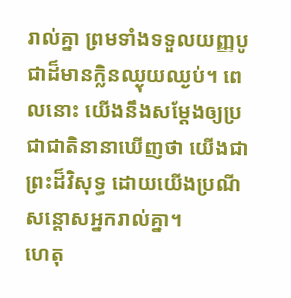រាល់គ្នា ព្រមទាំងទទួលយញ្ញបូជាដ៏មានក្លិនឈ្ងុយឈ្ងប់។ ពេលនោះ យើងនឹងសម្តែងឲ្យប្រជាជាតិនានាឃើញថា យើងជាព្រះដ៏វិសុទ្ធ ដោយយើងប្រណីសន្ដោសអ្នករាល់គ្នា។
ហេតុ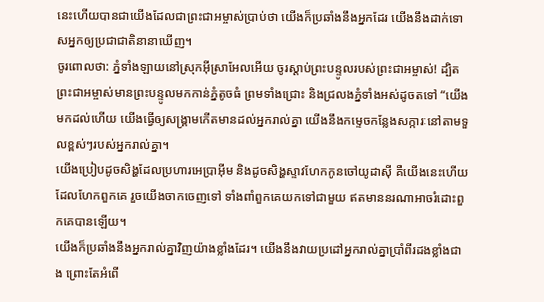នេះហើយបានជាយើងដែលជាព្រះជាអម្ចាស់ប្រាប់ថា យើងក៏ប្រឆាំងនឹងអ្នកដែរ យើងនឹងដាក់ទោសអ្នកឲ្យប្រជាជាតិនានាឃើញ។
ចូរពោលថា: ភ្នំទាំងឡាយនៅស្រុកអ៊ីស្រាអែលអើយ ចូរស្ដាប់ព្រះបន្ទូលរបស់ព្រះជាអម្ចាស់! ដ្បិតព្រះជាអម្ចាស់មានព្រះបន្ទូលមកកាន់ភ្នំតូចធំ ព្រមទាំងជ្រោះ និងជ្រលងភ្នំទាំងអស់ដូចតទៅ “យើងមកដល់ហើយ យើងធ្វើឲ្យសង្គ្រាមកើតមានដល់អ្នករាល់គ្នា យើងនឹងកម្ទេចកន្លែងសក្ការៈនៅតាមទួលខ្ពស់ៗរបស់អ្នករាល់គ្នា។
យើងប្រៀបដូចសិង្ហដែលប្រហារអេប្រាអ៊ីម និងដូចសិង្ហស្ទាវហែកកូនចៅយូដាស៊ី គឺយើងនេះហើយដែលហែកពួកគេ រួចយើងចាកចេញទៅ ទាំងពាំពួកគេយកទៅជាមួយ ឥតមាននរណាអាចរំដោះពួកគេបានឡើយ។
យើងក៏ប្រឆាំងនឹងអ្នករាល់គ្នាវិញយ៉ាងខ្លាំងដែរ។ យើងនឹងវាយប្រដៅអ្នករាល់គ្នាប្រាំពីរដងខ្លាំងជាង ព្រោះតែអំពើ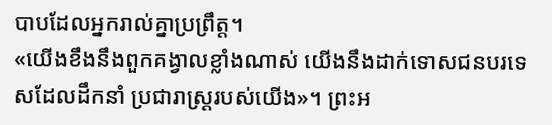បាបដែលអ្នករាល់គ្នាប្រព្រឹត្ត។
«យើងខឹងនឹងពួកគង្វាលខ្លាំងណាស់ យើងនឹងដាក់ទោសជនបរទេសដែលដឹកនាំ ប្រជារាស្ត្ររបស់យើង»។ ព្រះអ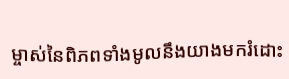ម្ចាស់នៃពិភពទាំងមូលនឹងយាងមករំដោះ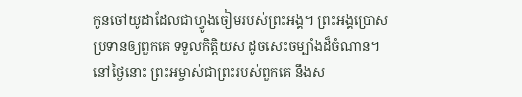កូនចៅយូដាដែលជាហ្វូងចៀមរបស់ព្រះអង្គ។ ព្រះអង្គប្រោសប្រទានឲ្យពួកគេ ទទួលកិត្តិយស ដូចសេះចម្បាំងដ៏ចំណាន។
នៅថ្ងៃនោះ ព្រះអម្ចាស់ជាព្រះរបស់ពួកគេ នឹងស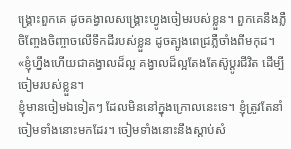ង្គ្រោះពួកគេ ដូចគង្វាលសង្គ្រោះហ្វូងចៀមរបស់ខ្លួន។ ពួកគេនឹងភ្លឺចិញ្ចែងចិញ្ចាចលើទឹកដីរបស់ខ្លួន ដូចត្បូងពេជ្រភ្លឺចាំងពីមកុដ។
«ខ្ញុំហ្នឹងហើយជាគង្វាលដ៏ល្អ គង្វាលដ៏ល្អតែងតែស៊ូប្ដូរជីវិត ដើម្បីចៀមរបស់ខ្លួន។
ខ្ញុំមានចៀមឯទៀតៗ ដែលមិននៅក្នុងក្រោលនេះទេ។ ខ្ញុំត្រូវតែនាំចៀមទាំងនោះមកដែរ។ ចៀមទាំងនោះនឹងស្ដាប់សំ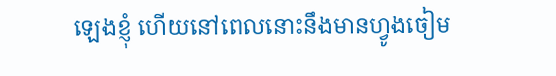ឡេងខ្ញុំ ហើយនៅពេលនោះនឹងមានហ្វូងចៀម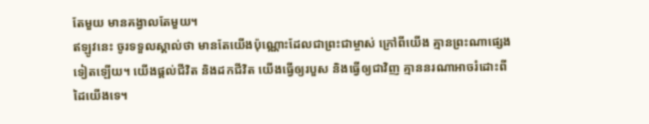តែមួយ មានគង្វាលតែមួយ។
ឥឡូវនេះ ចូរទទួលស្គាល់ថា មានតែយើងប៉ុណ្ណោះដែលជាព្រះជាម្ចាស់ ក្រៅពីយើង គ្មានព្រះណាផ្សេងទៀតឡើយ។ យើងផ្ដល់ជីវិត និងដកជីវិត យើងធ្វើឲ្យរបួស និងធ្វើឲ្យជាវិញ គ្មាននរណាអាចរំដោះពីដៃយើងទេ។